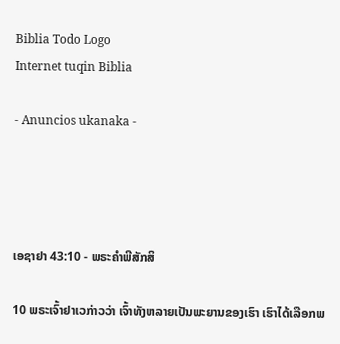Biblia Todo Logo
Internet tuqin Biblia

- Anuncios ukanaka -




ເອຊາຢາ 43:10 - ພຣະຄຳພີສັກສິ

10 ພຣະເຈົ້າຢາເວກ່າວວ່າ ເຈົ້າທັງຫລາຍເປັນພະຍານຂອງເຮົາ ເຮົາໄດ້ເລືອກພ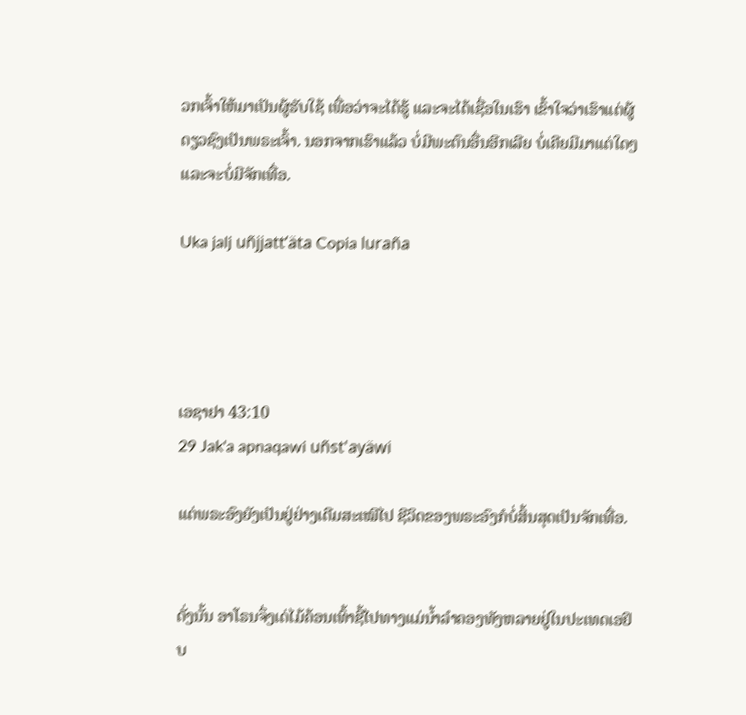ວກເຈົ້າໃຫ້ມາເປັນຜູ້ຮັບໃຊ້ ເພື່ອວ່າຈະໄດ້ຮູ້ ແລະຈະໄດ້ເຊື່ອໃນເຮົາ ເຂົ້າໃຈວ່າເຮົາແຕ່ຜູ້ດຽວຊົງເປັນພຣະເຈົ້າ. ນອກຈາກເຮົາແລ້ວ ບໍ່ມີພະຕົນອື່ນອີກເລີຍ ບໍ່ເຄີຍມີມາແຕ່ໃດໆ ແລະຈະບໍ່ມີຈັກເທື່ອ.

Uka jalj uñjjattʼäta Copia luraña




ເອຊາຢາ 43:10
29 Jak'a apnaqawi uñst'ayäwi

ແຕ່ພຣະອົງຍັງເປັນຢູ່ຢ່າງເດີມສະເໝີໄປ ຊີວິດຂອງພຣະອົງກໍບໍ່ສິ້ນສຸດເປັນຈັກເທື່ອ.


ດັ່ງນັ້ນ ອາໂຣນຈຶ່ງເດ່ໄມ້ຄ້ອນເທົ້າຊີ້ໄປທາງແມ່ນໍ້າລຳຄອງທັງຫລາຍຢູ່ໃນປະເທດເອຢິບ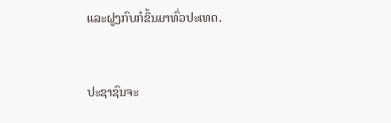ແລະຝູງກົບກໍຂຶ້ນມາທົ່ວປະເທດ.


ປະຊາຊົນຈະ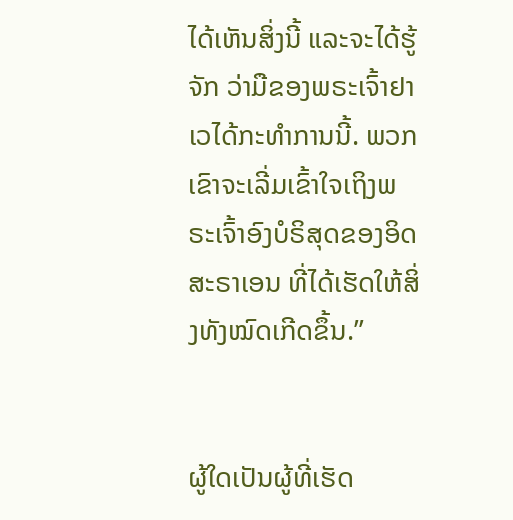ໄດ້ເຫັນສິ່ງນີ້ ແລະຈະໄດ້ຮູ້ຈັກ ວ່າມືຂອງພຣະເຈົ້າຢາເວໄດ້ກະທຳການນີ້. ພວກເຂົາຈະເລີ່ມເຂົ້າໃຈເຖິງພຣະເຈົ້າອົງບໍຣິສຸດຂອງອິດສະຣາເອນ ທີ່ໄດ້ເຮັດໃຫ້ສິ່ງທັງໝົດເກີດຂຶ້ນ.”


ຜູ້ໃດເປັນຜູ້ທີ່ເຮັດ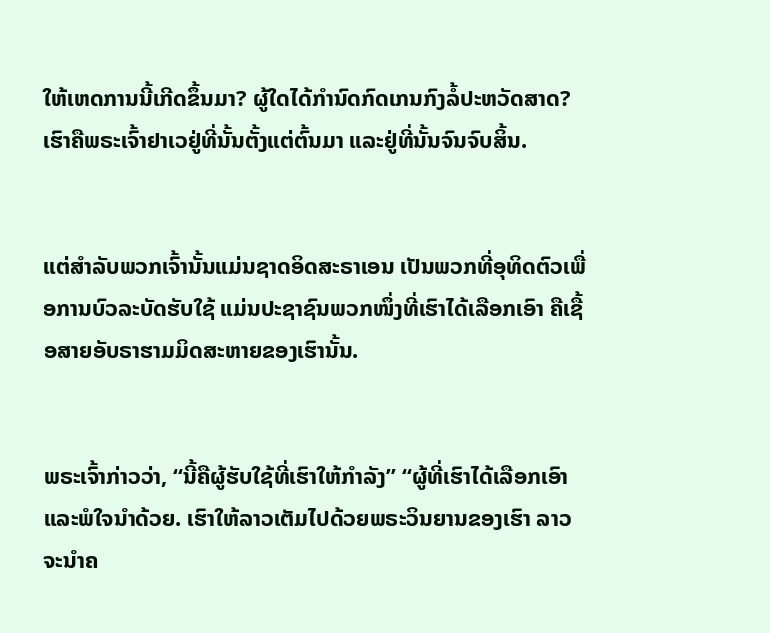ໃຫ້ເຫດການນີ້ເກີດຂຶ້ນມາ? ຜູ້ໃດໄດ້ກຳນົດກົດເກນກົງລໍ້ປະຫວັດສາດ? ເຮົາຄືພຣະເຈົ້າຢາເວຢູ່ທີ່ນັ້ນຕັ້ງແຕ່ຕົ້ນມາ ແລະຢູ່ທີ່ນັ້ນຈົນຈົບສິ້ນ.


ແຕ່ສຳລັບພວກເຈົ້ານັ້ນແມ່ນຊາດອິດສະຣາເອນ ເປັນພວກທີ່ອຸທິດຕົວເພື່ອການບົວລະບັດຮັບໃຊ້ ແມ່ນປະຊາຊົນພວກໜຶ່ງທີ່ເຮົາໄດ້ເລືອກເອົາ ຄືເຊື້ອສາຍອັບຣາຮາມມິດສະຫາຍຂອງເຮົານັ້ນ.


ພຣະເຈົ້າກ່າວວ່າ, “ນີ້ຄືຜູ້ຮັບໃຊ້ທີ່ເຮົາໃຫ້ກຳລັງ” “ຜູ້ທີ່ເຮົາໄດ້ເລືອກເອົາແລະພໍໃຈນຳດ້ວຍ. ເຮົາໃຫ້ລາວເຕັມໄປດ້ວຍພຣະວິນຍານຂອງເຮົາ ລາວຈະນຳຄ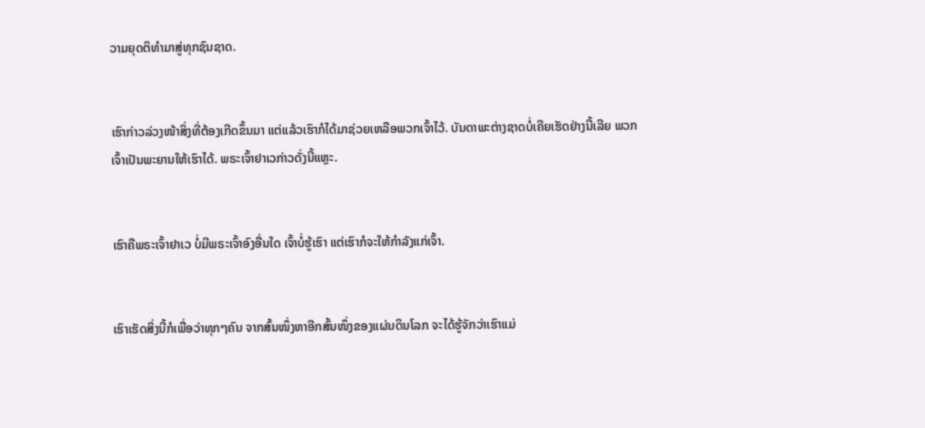ວາມຍຸດຕິທຳມາສູ່ທຸກຊົນຊາດ.


ເຮົາກ່າວລ່ວງໜ້າສິ່ງທີ່ຕ້ອງເກີດຂຶ້ນມາ ແຕ່ແລ້ວເຮົາກໍໄດ້ມາຊ່ວຍເຫລືອພວກເຈົ້າໄວ້. ບັນດາພະຕ່າງຊາດບໍ່ເຄີຍເຮັດຢ່າງນີ້ເລີຍ ພວກເຈົ້າເປັນພະຍານໃຫ້ເຮົາໄດ້. ພຣະເຈົ້າຢາເວກ່າວດັ່ງນີ້ແຫຼະ.


ເຮົາຄືພຣະເຈົ້າຢາເວ ບໍ່ມີພຣະເຈົ້າອົງອື່ນໃດ ເຈົ້າບໍ່ຮູ້ເຮົາ ແຕ່ເຮົາກໍຈະໃຫ້ກຳລັງແກ່ເຈົ້າ.


ເຮົາເຮັດສິ່ງນີ້ກໍເພື່ອວ່າທຸກໆຄົນ ຈາກສົ້ນໜຶ່ງຫາອີກສົ້ນໜຶ່ງຂອງແຜ່ນດິນໂລກ ຈະໄດ້ຮູ້ຈັກວ່າເຮົາແມ່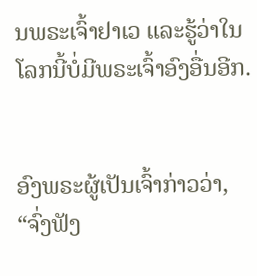ນພຣະເຈົ້າຢາເວ ແລະຮູ້ວ່າໃນໂລກນີ້ບໍ່ມີພຣະເຈົ້າອົງອື່ນອີກ.


ອົງພຣະຜູ້ເປັນເຈົ້າກ່າວວ່າ, “ຈົ່ງຟັງ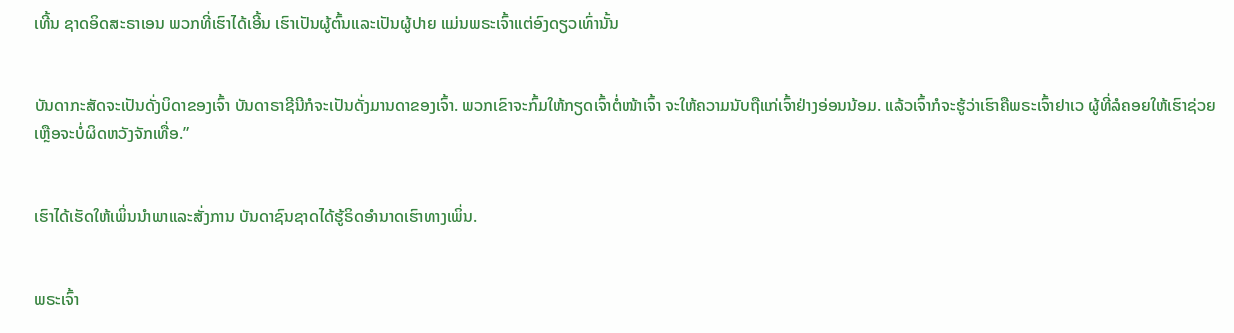ເທີ້ນ ຊາດອິດສະຣາເອນ ພວກທີ່ເຮົາໄດ້ເອີ້ນ ເຮົາເປັນຜູ້ຕົ້ນແລະເປັນຜູ້ປາຍ ແມ່ນພຣະເຈົ້າແຕ່ອົງດຽວເທົ່ານັ້ນ


ບັນດາກະສັດຈະເປັນດັ່ງບິດາຂອງເຈົ້າ ບັນດາຣາຊີນີກໍຈະເປັນດັ່ງມານດາຂອງເຈົ້າ. ພວກເຂົາຈະກົ້ມໃຫ້ກຽດເຈົ້າຕໍ່ໜ້າເຈົ້າ ຈະໃຫ້ຄວາມນັບຖືແກ່ເຈົ້າຢ່າງອ່ອນນ້ອມ. ແລ້ວເຈົ້າກໍຈະຮູ້ວ່າເຮົາຄືພຣະເຈົ້າຢາເວ ຜູ້ທີ່ລໍຄອຍໃຫ້ເຮົາຊ່ວຍເຫຼືອຈະບໍ່ຜິດຫວັງຈັກເທື່ອ.”


ເຮົາໄດ້ເຮັດໃຫ້ເພິ່ນນຳພາແລະສັ່ງການ ບັນດາຊົນຊາດໄດ້ຮູ້ຣິດອຳນາດເຮົາທາງເພິ່ນ.


ພຣະເຈົ້າ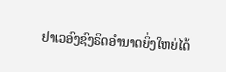ຢາເວອົງຊົງຣິດອຳນາດຍິ່ງໃຫຍ່ໄດ້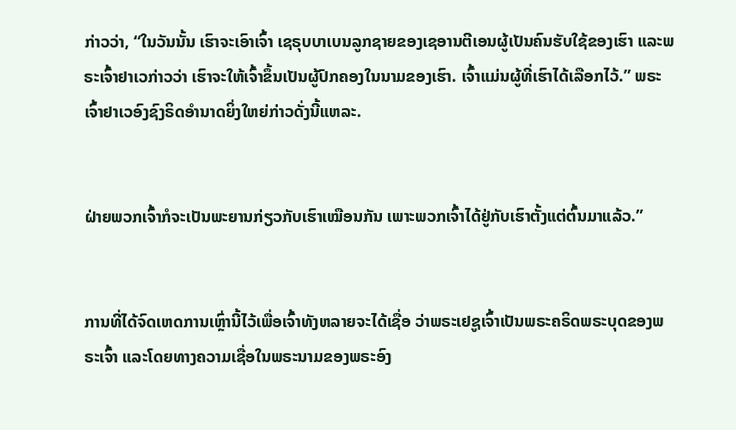ກ່າວວ່າ, “ໃນວັນນັ້ນ ເຮົາຈະເອົາເຈົ້າ ເຊຣຸບບາເບນລູກຊາຍຂອງເຊອານຕີເອນຜູ້ເປັນຄົນຮັບໃຊ້ຂອງເຮົາ ແລະພຣະເຈົ້າຢາເວກ່າວວ່າ ເຮົາຈະໃຫ້ເຈົ້າຂຶ້ນເປັນຜູ້ປົກຄອງໃນນາມຂອງເຮົາ. ເຈົ້າແມ່ນຜູ້ທີ່ເຮົາໄດ້ເລືອກໄວ້.” ພຣະເຈົ້າຢາເວອົງຊົງຣິດອຳນາດຍິ່ງໃຫຍ່ກ່າວດັ່ງນີ້ແຫລະ.


ຝ່າຍພວກເຈົ້າກໍຈະເປັນພະຍານກ່ຽວກັບເຮົາເໝືອນກັນ ເພາະພວກເຈົ້າໄດ້ຢູ່ກັບເຮົາຕັ້ງແຕ່ຕົ້ນມາແລ້ວ.”


ການທີ່ໄດ້ຈົດເຫດການເຫຼົ່ານີ້ໄວ້ເພື່ອເຈົ້າທັງຫລາຍຈະໄດ້ເຊື່ອ ວ່າພຣະເຢຊູເຈົ້າເປັນພຣະຄຣິດພຣະບຸດຂອງພຣະເຈົ້າ ແລະໂດຍທາງຄວາມເຊື່ອໃນພຣະນາມຂອງພຣະອົງ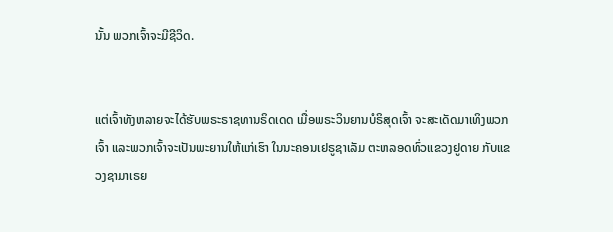ນັ້ນ ພວກເຈົ້າຈະມີຊີວິດ.


ແຕ່ເຈົ້າທັງຫລາຍຈະໄດ້ຮັບພຣະຣາຊທານຣິດເດດ ເມື່ອພຣະວິນຍານບໍຣິສຸດເຈົ້າ ຈະສະເດັດມາເທິງພວກເຈົ້າ ແລະພວກເຈົ້າຈະເປັນພະຍານໃຫ້ແກ່ເຮົາ ໃນນະຄອນເຢຣູຊາເລັມ ຕະຫລອດທົ່ວແຂວງຢູດາຍ ກັບແຂວງຊາມາເຣຍ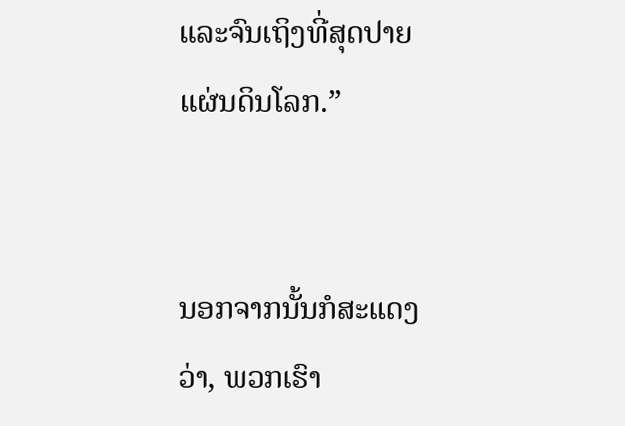ແລະຈົນເຖິງທີ່ສຸດປາຍແຜ່ນດິນໂລກ.”


ນອກຈາກນັ້ນກໍສະແດງວ່າ, ພວກເຮົາ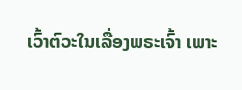ເວົ້າຕົວະໃນເລື່ອງພຣະເຈົ້າ ເພາະ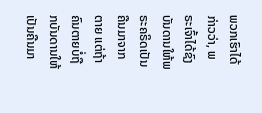ພວກເຮົາໄດ້ກ່າວວ່າ, ພຣະເຈົ້າໄດ້ຊົງບັນດານໃຫ້ພຣະຄຣິດເປັນຄືນມາຈາກຕາຍ ແຕ່ຖ້າຄົນຕາຍບໍ່ຖືກບັນດານໃຫ້ເປັນຄືນມາ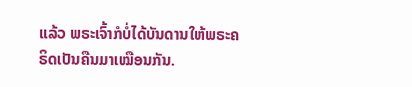ແລ້ວ ພຣະເຈົ້າກໍບໍ່ໄດ້ບັນດານໃຫ້ພຣະຄຣິດເປັນຄືນມາເໝືອນກັນ.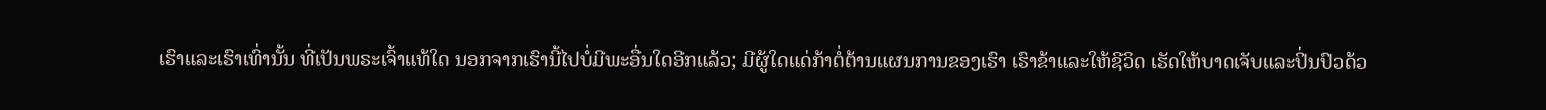ເຮົາແລະເຮົາເທົ່ານັ້ນ ທີ່ເປັນພຣະເຈົ້າແທ້ໃດ ນອກຈາກເຮົານີ້ໄປບໍ່ມີພະອື່ນໃດອີກແລ້ວ; ມີຜູ້ໃດແດ່ກ້າຕໍ່ຕ້ານແຜນການຂອງເຮົາ ເຮົາຂ້າແລະໃຫ້ຊີວິດ ເຮັດໃຫ້ບາດເຈັບແລະປິ່ນປົວດ້ວ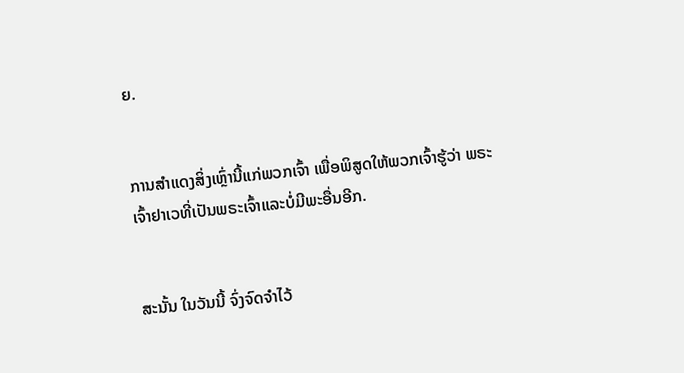ຍ.


ການສຳແດງສິ່ງເຫຼົ່ານີ້ແກ່ພວກເຈົ້າ ເພື່ອພິສູດໃຫ້ພວກເຈົ້າຮູ້ວ່າ ພຣະເຈົ້າຢາເວທີ່ເປັນພຣະເຈົ້າແລະບໍ່ມີພະອື່ນອີກ.


ສະນັ້ນ ໃນວັນນີ້ ຈົ່ງຈົດຈຳໄວ້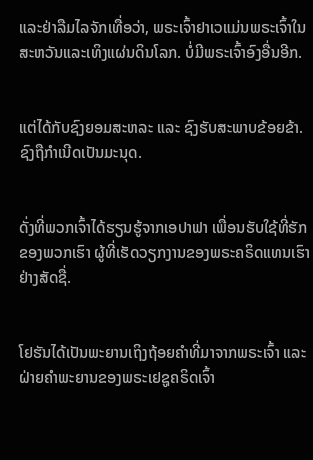ແລະຢ່າລືມໄລຈັກເທື່ອວ່າ, ພຣະເຈົ້າຢາເວແມ່ນພຣະເຈົ້າໃນສະຫວັນແລະເທິງແຜ່ນດິນໂລກ. ບໍ່ມີພຣະເຈົ້າອົງອື່ນອີກ.


ແຕ່ໄດ້ກັບຊົງຍອມສະຫລະ ແລະ ຊົງຮັບສະພາບຂ້ອຍຂ້າ. ຊົງຖືກຳເນີດເປັນມະນຸດ.


ດັ່ງທີ່ພວກເຈົ້າໄດ້ຮຽນຮູ້ຈາກເອປາຟາ ເພື່ອນຮັບໃຊ້ທີ່ຮັກຂອງພວກເຮົາ ຜູ້ທີ່ເຮັດວຽກງານຂອງພຣະຄຣິດແທນເຮົາຢ່າງສັດຊື່.


ໂຢຮັນໄດ້ເປັນພະຍານເຖິງຖ້ອຍຄຳທີ່ມາຈາກພຣະເຈົ້າ ແລະຝ່າຍຄຳພະຍານຂອງພຣະເຢຊູຄຣິດເຈົ້າ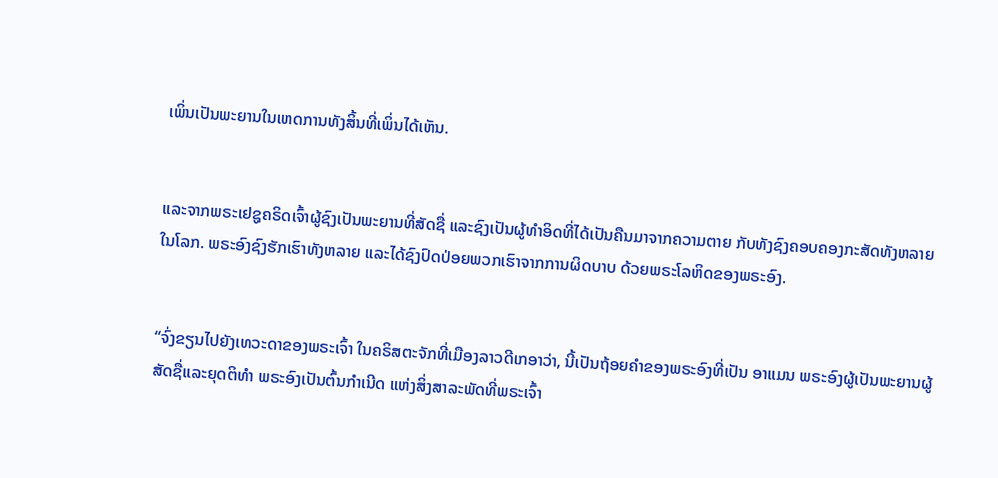ເພິ່ນເປັນພະຍານໃນເຫດການທັງສິ້ນທີ່ເພິ່ນໄດ້ເຫັນ.


ແລະຈາກພຣະເຢຊູຄຣິດເຈົ້າຜູ້ຊົງເປັນພະຍານທີ່ສັດຊື່ ແລະຊົງເປັນຜູ້ທຳອິດທີ່ໄດ້ເປັນຄືນມາຈາກຄວາມຕາຍ ກັບທັງຊົງຄອບຄອງກະສັດທັງຫລາຍໃນໂລກ. ພຣະອົງຊົງຮັກເຮົາທັງຫລາຍ ແລະໄດ້ຊົງປົດປ່ອຍພວກເຮົາຈາກການຜິດບາບ ດ້ວຍພຣະໂລຫິດຂອງພຣະອົງ.


“ຈົ່ງຂຽນໄປຍັງເທວະດາຂອງພຣະເຈົ້າ ໃນຄຣິສຕະຈັກທີ່ເມືອງລາວດີເກອາວ່າ, ນີ້ເປັນຖ້ອຍຄຳຂອງພຣະອົງທີ່ເປັນ ອາແມນ ພຣະອົງຜູ້ເປັນພະຍານຜູ້ສັດຊື່ແລະຍຸດຕິທຳ ພຣະອົງເປັນຕົ້ນກຳເນີດ ແຫ່ງສິ່ງສາລະພັດທີ່ພຣະເຈົ້າ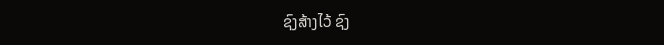ຊົງສ້າງໄວ້ ຊົງ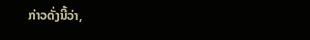ກ່າວດັ່ງນີ້ວ່າ,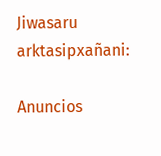Jiwasaru arktasipxañani:

Anuncios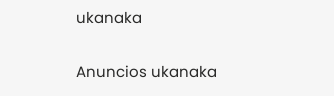ukanaka


Anuncios ukanaka